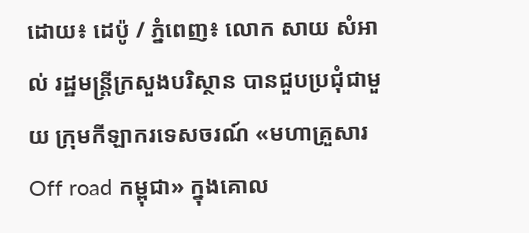ដោយ៖ ដេប៉ូ / ភ្នំពេញ៖ លោក សាយ សំអាល់ រដ្ឋមន្ត្រីក្រសួងបរិស្ថាន បានជួបប្រជុំជាមួយ ក្រុមកីឡាករទេសចរណ៍ «មហាគ្រួសារ Off road កម្ពុជា» ក្នុងគោល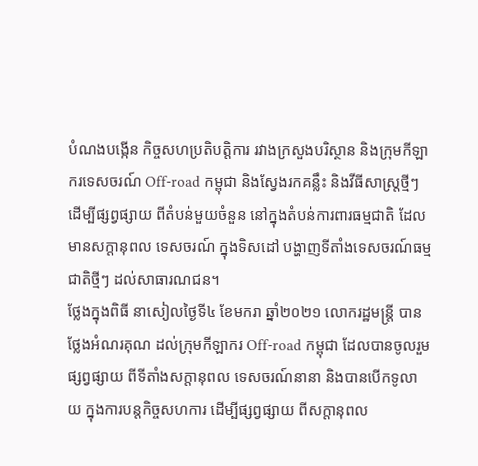បំណងបង្កើន កិច្ចសហប្រតិបត្តិការ រវាងក្រសួងបរិស្ថាន និងក្រុមកីឡាករទេសចរណ៍ Off-road កម្ពុជា និងស្វែងរកគន្លឹះ និងវីធីសាស្ត្រថ្មីៗ ដើម្បីផ្សព្វផ្សាយ ពីតំបន់មួយចំនួន នៅក្នុងតំបន់ការពារធម្មជាតិ ដែល មានសក្តានុពល ទេសចរណ៍ ក្នុងទិសដៅ បង្ហាញទីតាំងទេសចរណ៍ធម្មជាតិថ្មីៗ ដល់សាធារណជន។
ថ្លែងក្នុងពិធី នាសៀលថ្ងៃទី៤ ខែមករា ឆ្នាំ២០២១ លោករដ្ឋមន្ត្រី បានថ្លែងអំណរគុណ ដល់ក្រុមកីឡាករ Off-road កម្ពុជា ដែលបានចូលរួមផ្សព្វផ្សាយ ពីទីតាំងសក្តានុពល ទេសចរណ៍នានា និងបានបើកទូលាយ ក្នុងការបន្តកិច្ចសហការ ដើម្បីផ្សព្វផ្សាយ ពីសក្តានុពល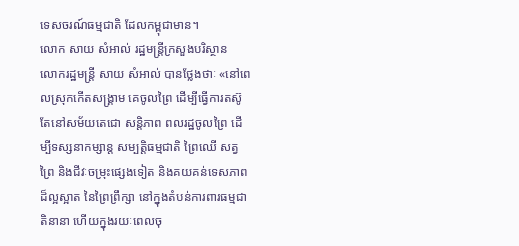ទេសចរណ៍ធម្មជាតិ ដែលកម្ពុជាមាន។
លោក សាយ សំអាល់ រដ្ឋមន្ត្រីក្រសួងបរិស្ថាន
លោករដ្ឋមន្ត្រី សាយ សំអាល់ បានថ្លែងថាៈ «នៅពេលស្រុកកើតសង្គ្រាម គេចូលព្រៃ ដើម្បីធ្វើការតស៊ូ តែនៅសម័យតេជោ សន្តិភាព ពលរដ្ឋចូលព្រៃ ដើម្បីទស្សនាកម្សាន្ត សម្បត្តិធម្មជាតិ ព្រៃឈើ សត្វព្រៃ និងជីវៈចម្រុះផ្សេងទៀត និងគយគន់ទេសភាព ដ៏ល្អស្អាត នៃព្រៃព្រឹក្សា នៅក្នុងតំបន់ការពារធម្មជាតិនានា ហើយក្នុងរយៈពេលចុ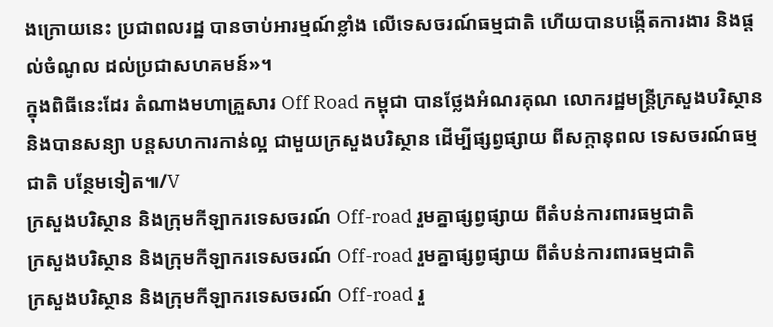ងក្រោយនេះ ប្រជាពលរដ្ឋ បានចាប់អារម្មណ៍ខ្លាំង លើទេសចរណ៍ធម្មជាតិ ហើយបានបង្កើតការងារ និងផ្តល់ចំណូល ដល់ប្រជាសហគមន៍»។
ក្នុងពិធីនេះដែរ តំណាងមហាគ្រួសារ Off Road កម្ពុជា បានថ្លែងអំណរគុណ លោករដ្ឋមន្ត្រីក្រសួងបរិស្ថាន និងបានសន្យា បន្តសហការកាន់ល្អ ជាមួយក្រសួងបរិស្ថាន ដើម្បីផ្សព្វផ្សាយ ពីសក្តានុពល ទេសចរណ៍ធម្មជាតិ បន្ថែមទៀត៕/V
ក្រសួងបរិស្ថាន និងក្រុមកីឡាករទេសចរណ៍ Off-road រួមគ្នាផ្សព្វផ្សាយ ពីតំបន់ការពារធម្មជាតិ
ក្រសួងបរិស្ថាន និងក្រុមកីឡាករទេសចរណ៍ Off-road រួមគ្នាផ្សព្វផ្សាយ ពីតំបន់ការពារធម្មជាតិ
ក្រសួងបរិស្ថាន និងក្រុមកីឡាករទេសចរណ៍ Off-road រួ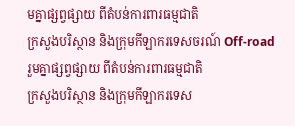មគ្នាផ្សព្វផ្សាយ ពីតំបន់ការពារធម្មជាតិ
ក្រសួងបរិស្ថាន និងក្រុមកីឡាករទេសចរណ៍ Off-road រួមគ្នាផ្សព្វផ្សាយ ពីតំបន់ការពារធម្មជាតិ
ក្រសួងបរិស្ថាន និងក្រុមកីឡាករទេស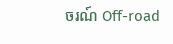ចរណ៍ Off-road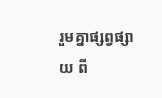រួមគ្នាផ្សព្វផ្សាយ ពី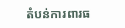តំបន់ការពារធ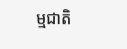ម្មជាតិ